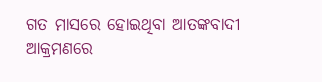ଗତ ମାସରେ ହୋଇଥିବା ଆତଙ୍କବାଦୀ ଆକ୍ରମଣରେ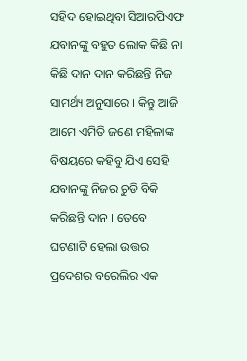ସହିଦ ହୋଇଥିବା ସିଆରପିଏଫ ଯବାନଙ୍କୁ ବହୁତ ଲୋକ କିଛି ନା କିଛି ଦାନ ଦାନ କରିଛନ୍ତି ନିଜ ସାମର୍ଥ୍ୟ ଅନୁସାରେ । କିନ୍ତୁ ଆଜି ଆମେ ଏମିତି ଜଣେ ମହିଳାଙ୍କ ବିଷୟରେ କହିବୁ ଯିଏ ସେହି ଯବାନଙ୍କୁ ନିଜର ଚୁଡି ବିକି କରିଛନ୍ତି ଦାନ । ତେବେ ଘଟଣାଟି ହେଲା ଉତ୍ତର ପ୍ରଦେଶର ବରେଲିର ଏକ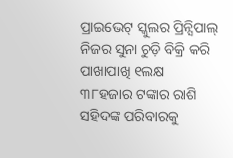ପ୍ରାଇଭେଟ୍ ସ୍କୁଲର ପ୍ରିନ୍ସିପାଲ୍ ନିଜର ସୁନା ଚୁଡ଼ି ବିକ୍ରି କରି ପାଖାପାଖି ୧ଲକ୍ଷ ୩୮ହଜାର ଟଙ୍କାର ରାଶି ସହିଦଙ୍କ ପରିବାରକୁ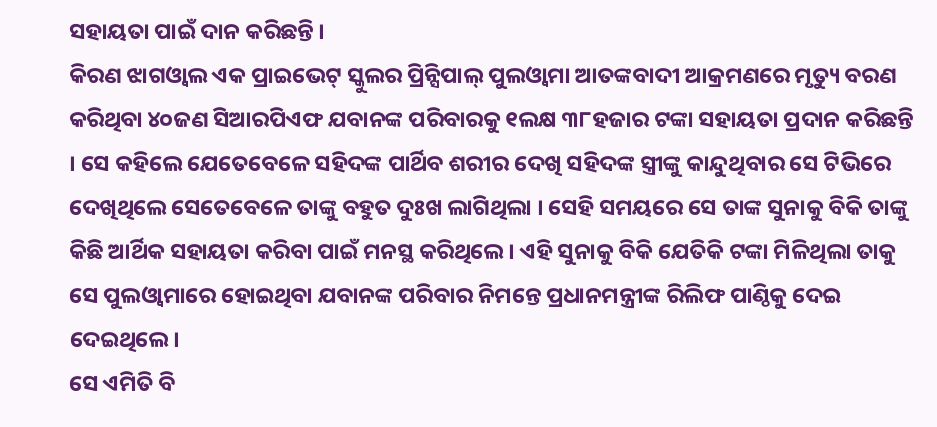ସହାୟତା ପାଇଁ ଦାନ କରିଛନ୍ତି ।
କିରଣ ଝାଗଓ୍ବାଲ ଏକ ପ୍ରାଇଭେଟ୍ ସ୍କୁଲର ପ୍ରିନ୍ସିପାଲ୍ ପୁଲଓ୍ବାମା ଆତଙ୍କବାଦୀ ଆକ୍ରମଣରେ ମୃତ୍ୟୁ ବରଣ କରିଥିବା ୪୦ଜଣ ସିଆରପିଏଫ ଯବାନଙ୍କ ପରିବାରକୁ ୧ଲକ୍ଷ ୩୮ହଜାର ଟଙ୍କା ସହାୟତା ପ୍ରଦାନ କରିଛନ୍ତି । ସେ କହିଲେ ଯେତେବେଳେ ସହିଦଙ୍କ ପାର୍ଥିବ ଶରୀର ଦେଖି ସହିଦଙ୍କ ସ୍ତ୍ରୀଙ୍କୁ କାନ୍ଦୁଥିବାର ସେ ଟିଭିରେ ଦେଖିଥିଲେ ସେତେବେଳେ ତାଙ୍କୁ ବହୁତ ଦୁଃଖ ଲାଗିଥିଲା । ସେହି ସମୟରେ ସେ ତାଙ୍କ ସୁନାକୁ ବିକି ତାଙ୍କୁ କିଛି ଆର୍ଥିକ ସହାୟତା କରିବା ପାଇଁ ମନସ୍ଥ କରିଥିଲେ । ଏହି ସୁନାକୁ ବିକି ଯେତିକି ଟଙ୍କା ମିଳିଥିଲା ତାକୁ ସେ ପୁଲଓ୍ବାମାରେ ହୋଇଥିବା ଯବାନଙ୍କ ପରିବାର ନିମନ୍ତେ ପ୍ରଧାନମନ୍ତ୍ରୀଙ୍କ ରିଲିଫ ପାଣ୍ଠିକୁ ଦେଇ ଦେଇଥିଲେ।
ସେ ଏମିତି ବି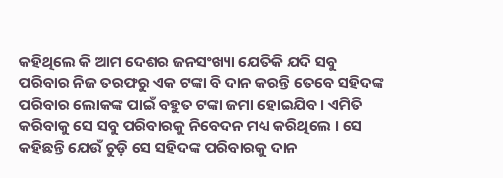କହିଥିଲେ କି ଆମ ଦେଶର ଜନସଂଖ୍ୟା ଯେତିକି ଯଦି ସବୁ ପରିବାର ନିଜ ତରଫରୁ ଏକ ଟଙ୍କା ବି ଦାନ କରନ୍ତି ତେବେ ସହିଦଙ୍କ ପରିବାର ଲୋକଙ୍କ ପାଇଁ ବହୁତ ଟଙ୍କା ଜମା ହୋଇଯିବ। ଏମିତି କରିବାକୁ ସେ ସବୁ ପରିବାରକୁ ନିବେଦନ ମଧ୍ୟ କରିଥିଲେ । ସେ କହିଛନ୍ତି ଯେଉଁ ଚୁଡ଼ି ସେ ସହିଦଙ୍କ ପରିବାରକୁ ଦାନ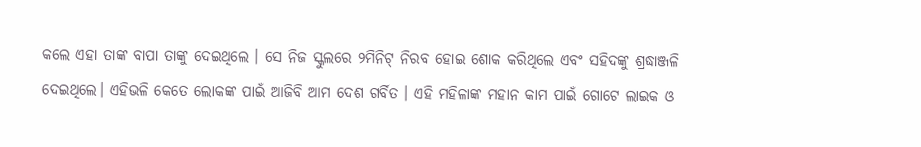କଲେ ଏହା ତାଙ୍କ ବାପା ତାଙ୍କୁ ଦେଇଥିଲେ । ସେ ନିଜ ସ୍କୁଲରେ ୨ମିନିଟ୍ ନିରବ ହୋଇ ଶୋକ କରିଥିଲେ ଏବଂ ସହିଦଙ୍କୁ ଶ୍ରଦ୍ଧାଞ୍ଜଳି ଦେଇଥିଲେ। ଏହିଭଳି କେତେ ଲୋକଙ୍କ ପାଇଁ ଆଜିବି ଆମ ଦେଶ ଗର୍ବିତ । ଏହି ମହିଳାଙ୍କ ମହାନ କାମ ପାଇଁ ଗୋଟେ ଲାଇକ ଓ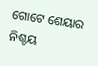ଗୋଟେ ଶେୟାର ନିଶ୍ଚୟ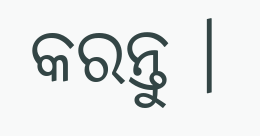କରନ୍ତୁ ।